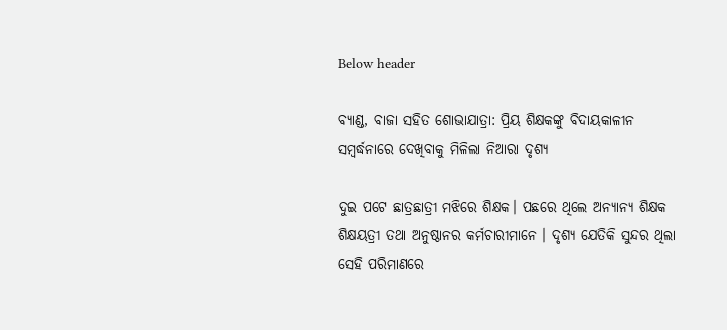Below header

ବ୍ୟାଣ୍ଡ, ବାଜା ସହିତ ଶୋଭାଯାତ୍ରା: ପ୍ରିୟ ଶିକ୍ଷକଙ୍କୁ ବିଦାୟକାଳୀନ ସମ୍ବର୍ଦ୍ଧନାରେ ଦେଖିବାକୁ ମିଳିଲା ନିଆରା ଦୃଶ୍ୟ

ଦୁଇ ପଟେ ଛାତ୍ରଛାତ୍ରୀ ମଝିରେ ଶିକ୍ଷକ। ପଛରେ ଥିଲେ ଅନ୍ୟାନ୍ୟ ଶିକ୍ଷକ ଶିକ୍ଷୟତ୍ରୀ ତଥା ଅନୁଷ୍ଠାନର କର୍ମଚାରୀମାନେ । ଦୃଶ୍ୟ ଯେତିକି ସୁନ୍ଦର ଥିଲା ସେହି ପରିମାଣରେ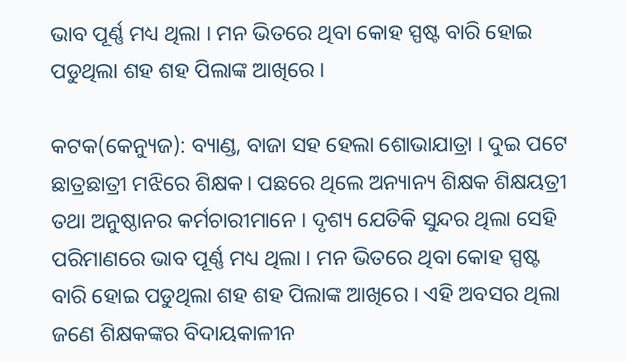ଭାବ ପୂର୍ଣ୍ଣ ମଧ୍ୟ ଥିଲା । ମନ ଭିତରେ ଥିବା କୋହ ସ୍ପଷ୍ଟ ବାରି ହୋଇ ପଡୁଥିଲା ଶହ ଶହ ପିଲାଙ୍କ ଆଖିରେ ।

କଟକ(କେନ୍ୟୁଜ): ବ୍ୟାଣ୍ଡ, ବାଜା ସହ ହେଲା ଶୋଭାଯାତ୍ରା । ଦୁଇ ପଟେ ଛାତ୍ରଛାତ୍ରୀ ମଝିରେ ଶିକ୍ଷକ। ପଛରେ ଥିଲେ ଅନ୍ୟାନ୍ୟ ଶିକ୍ଷକ ଶିକ୍ଷୟତ୍ରୀ ତଥା ଅନୁଷ୍ଠାନର କର୍ମଚାରୀମାନେ । ଦୃଶ୍ୟ ଯେତିକି ସୁନ୍ଦର ଥିଲା ସେହି ପରିମାଣରେ ଭାବ ପୂର୍ଣ୍ଣ ମଧ୍ୟ ଥିଲା । ମନ ଭିତରେ ଥିବା କୋହ ସ୍ପଷ୍ଟ ବାରି ହୋଇ ପଡୁଥିଲା ଶହ ଶହ ପିଲାଙ୍କ ଆଖିରେ । ଏହି ଅବସର ଥିଲା ଜଣେ ଶିକ୍ଷକଙ୍କର ବିଦାୟକାଳୀନ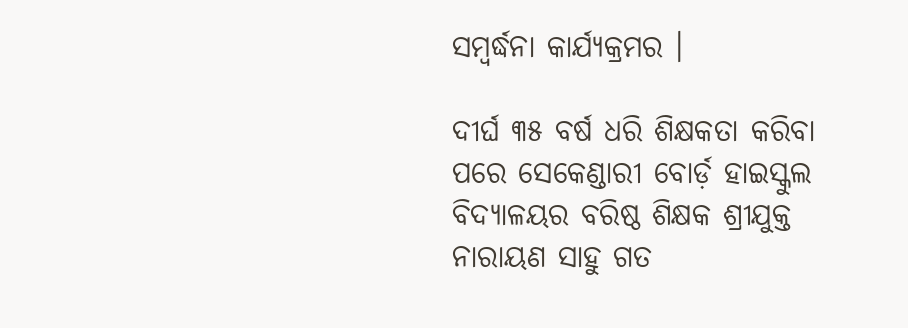ସମ୍ବର୍ଦ୍ଧନା କାର୍ଯ୍ୟକ୍ରମର ।

ଦୀର୍ଘ ୩୫ ବର୍ଷ ଧରି ଶିକ୍ଷକତା କରିବା ପରେ ସେକେଣ୍ଡାରୀ ବୋର୍ଡ଼ ହାଇସ୍କୁଲ ବିଦ୍ୟାଳୟର ବରିଷ୍ଠ ଶିକ୍ଷକ ଶ୍ରୀଯୁକ୍ତ ନାରାୟଣ ସାହୁ ଗତ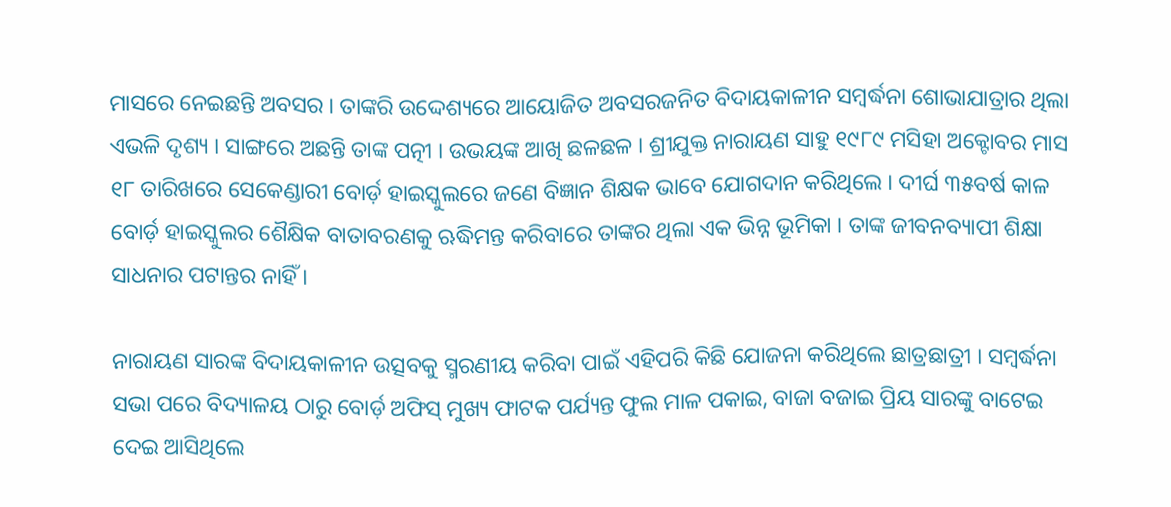ମାସରେ ନେଇଛନ୍ତି ଅବସର । ତାଙ୍କରି ଉଦ୍ଦେଶ୍ୟରେ ଆୟୋଜିତ ଅବସରଜନିତ ବିଦାୟକାଳୀନ ସମ୍ବର୍ଦ୍ଧନା ଶୋଭାଯାତ୍ରାର ଥିଲା ଏଭଳି ଦୃଶ୍ୟ । ସାଙ୍ଗରେ ଅଛନ୍ତି ତାଙ୍କ ପତ୍ନୀ । ଉଭୟଙ୍କ ଆଖି ଛଳଛଳ । ଶ୍ରୀଯୁକ୍ତ ନାରାୟଣ ସାହୁ ୧୯୮୯ ମସିହା ଅକ୍ଟୋବର ମାସ ୧୮ ତାରିଖରେ ସେକେଣ୍ଡାରୀ ବୋର୍ଡ଼ ହାଇସ୍କୁଲରେ ଜଣେ ବିଜ୍ଞାନ ଶିକ୍ଷକ ଭାବେ ଯୋଗଦାନ କରିଥିଲେ । ଦୀର୍ଘ ୩୫ବର୍ଷ କାଳ ବୋର୍ଡ଼ ହାଇସ୍କୁଲର ଶୈକ୍ଷିକ ବାତାବରଣକୁ ଋଦ୍ଧିମନ୍ତ କରିବାରେ ତାଙ୍କର ଥିଲା ଏକ ଭିନ୍ନ ଭୂମିକା । ତାଙ୍କ ଜୀବନବ୍ୟାପୀ ଶିକ୍ଷା ସାଧନାର ପଟାନ୍ତର ନାହିଁ ।

ନାରାୟଣ ସାରଙ୍କ ବିଦାୟକାଳୀନ ଉତ୍ସବକୁ ସ୍ମରଣୀୟ କରିବା ପାଇଁ ଏହିପରି କିଛି ଯୋଜନା କରିଥିଲେ ଛାତ୍ରଛାତ୍ରୀ । ସମ୍ବର୍ଦ୍ଧନା ସଭା ପରେ ବିଦ୍ୟାଳୟ ଠାରୁ ବୋର୍ଡ଼ ଅଫିସ୍ ମୁଖ୍ୟ ଫାଟକ ପର୍ଯ୍ୟନ୍ତ ଫୁଲ ମାଳ ପକାଇ, ବାଜା ବଜାଇ ପ୍ରିୟ ସାରଙ୍କୁ ବାଟେଇ ଦେଇ ଆସିଥିଲେ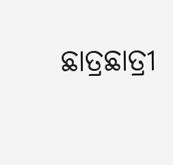ଛାତ୍ରଛାତ୍ରୀ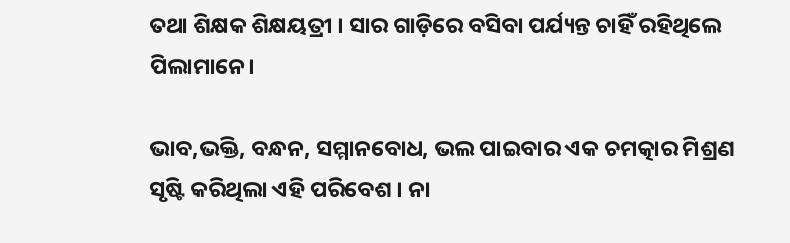ତଥା ଶିକ୍ଷକ ଶିକ୍ଷୟତ୍ରୀ । ସାର ଗାଡ଼ିରେ ବସିବା ପର୍ଯ୍ୟନ୍ତ ଚାହିଁ ରହିଥିଲେ ପିଲାମାନେ।

ଭାବ,ଭକ୍ତି, ବନ୍ଧନ, ସମ୍ମାନବୋଧ, ଭଲ ପାଇବାର ଏକ ଚମତ୍କାର ମିଶ୍ରଣ ସୃଷ୍ଟି କରିଥିଲା ଏହି ପରିବେଶ । ନା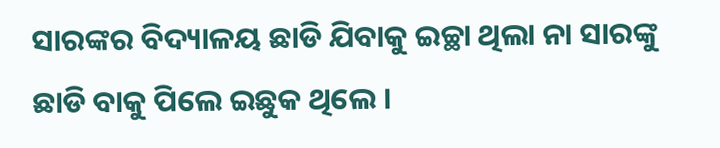ସାରଙ୍କର ବିଦ୍ୟାଳୟ ଛାଡି ଯିବାକୁ ଇଚ୍ଛା ଥିଲା ନା ସାରଙ୍କୁ ଛାଡି ବାକୁ ପିଲେ ଇଛୁକ ଥିଲେ ।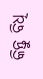କିନ୍ତୁ ବିଧି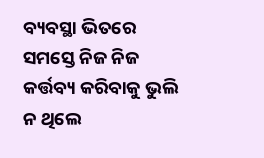ବ୍ୟବସ୍ଥା ଭିତରେ ସମସ୍ତେ ନିଜ ନିଜ କର୍ତ୍ତବ୍ୟ କରିବାକୁ ଭୁଲି ନ ଥିଲେ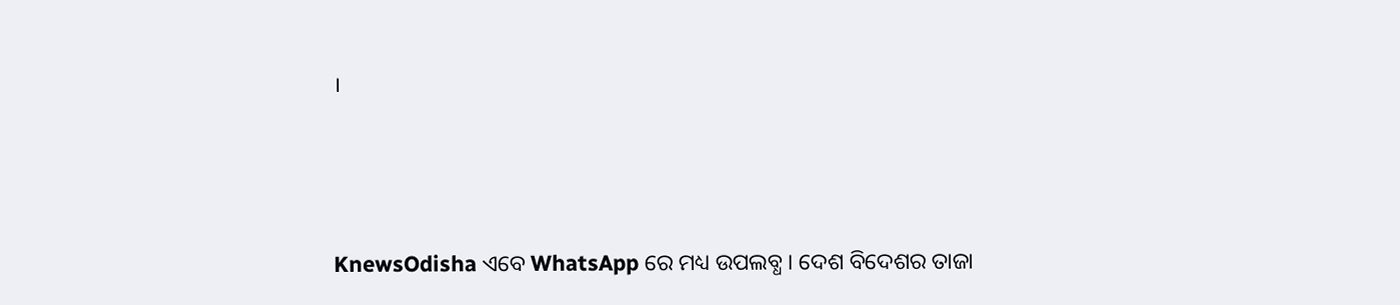।




KnewsOdisha ଏବେ WhatsApp ରେ ମଧ୍ୟ ଉପଲବ୍ଧ । ଦେଶ ବିଦେଶର ତାଜା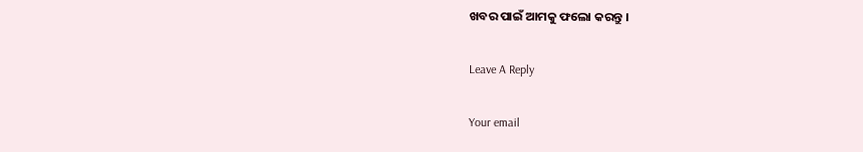ଖବର ପାଇଁ ଆମକୁ ଫଲୋ କରନ୍ତୁ ।

Leave A Reply

Your email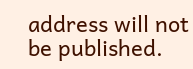address will not be published.